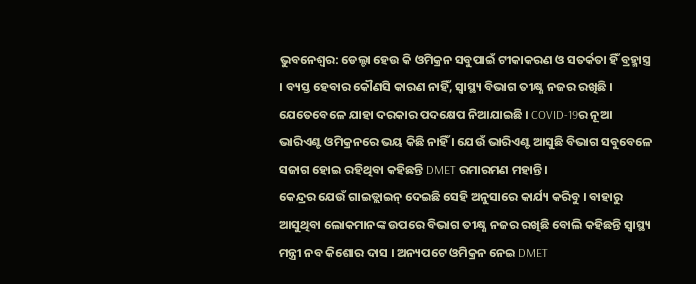ଭୁବନେଶ୍ବର: ଡେଲ୍ଟା ହେଉ କି ଓମିକ୍ରନ ସବୁପାଇଁ ଟୀକାକରଣ ଓ ସତର୍କତା ହିଁ ବ୍ରହ୍ମାସ୍ତ୍ର । ବ୍ୟସ୍ତ ହେବାର କୌଣସି କାରଣ ନାହିଁ, ସ୍ବାସ୍ଥ୍ୟ ବିଭାଗ ତୀକ୍ଷ୍ଣ ନଜର ରଖିଛି । ଯେତେବେଳେ ଯାହା ଦରକାର ପଦକ୍ଷେପ ନିଆଯାଇଛି । COVID-19ର ନୂଆ ଭାରିଏଣ୍ଟ ଓମିକ୍ରନରେ ଭୟ କିଛି ନାହିଁ । ଯେଉଁ ଭାରିଏଣ୍ଟ ଆସୁଛି ବିଭାଗ ସବୁବେଳେ ସଜାଗ ହୋଇ ରହିଥିବା କହିଛନ୍ତି DMET ରମାରମଣ ମହାନ୍ତି ।
କେନ୍ଦ୍ରର ଯେଉଁ ଗାଇଡ୍ଲାଇନ୍ ଦେଇଛି ସେହି ଅନୁସାରେ କାର୍ଯ୍ୟ କରିବୁ । ବାହାରୁ ଆସୁଥିବା ଲୋକମାନଙ୍କ ଉପରେ ବିଭାଗ ତୀକ୍ଷ୍ଣ ନଜର ରଖିଛି ବୋଲି କହିଛନ୍ତି ସ୍ବାସ୍ଥ୍ୟ ମନ୍ତ୍ରୀ ନବ କିଶୋର ଦାସ । ଅନ୍ୟପଟେ ଓମିକ୍ରନ ନେଇ DMET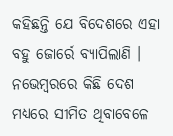କହିଛନ୍ତି ଯେ ବିଦେଶରେ ଏହା ବହୁ ଜୋର୍ରେ ବ୍ୟାପିଲାଣି । ନଭେମ୍ବରରେ କିଛି ଦେଶ ମଧ୍ୟରେ ସୀମିତ ଥିବାବେଳେ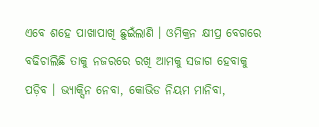ଏବେ ଶହେ ପାଖାପାଖି ଛୁଇଁଲାଣି । ଓମିକ୍ରନ କ୍ଷୀପ୍ର ବେଗରେ ବଢିଚାଲିଛି ତାକୁ ନଜରରେ ରଖି ଆମକୁ ସଜାଗ ହେବାକୁ ପଡ଼ିବ । ଭ୍ୟାକ୍ସିନ ନେବା, କୋଭିଡ ନିୟମ ମାନିବା,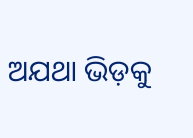ଅଯଥା ଭିଡ଼କୁ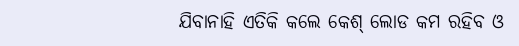ଯିବାନାହି ଏତିକି କଲେ କେଶ୍ ଲୋଡ କମ ରହିବ ଓ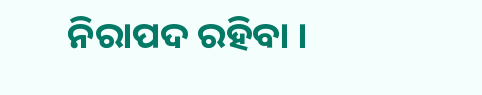ନିରାପଦ ରହିବା ।